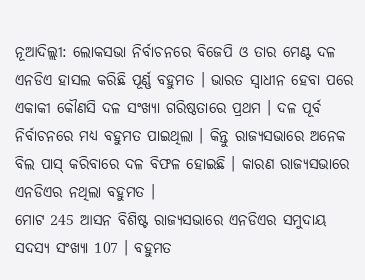ନୂଆଦିଲ୍ଲୀ: ଲୋକସଭା ନିର୍ବାଚନରେ ବିଜେପି ଓ ତାର ମେଣ୍ଟ ଦଳ ଏନଡିଏ ହାସଲ କରିଛି ପୂର୍ଣ୍ଣ ବହୁମତ । ଭାରତ ସ୍ବାଧୀନ ହେବା ପରେ ଏକାକୀ କୌଣସି ଦଳ ସଂଖ୍ୟା ଗରିଷ୍ଠତାରେ ପ୍ରଥମ । ଦଳ ପୂର୍ବ ନିର୍ବାଚନରେ ମଧ୍ୟ ବହୁମତ ପାଇଥିଲା । କିନ୍ତୁ ରାଜ୍ୟସଭାରେ ଅନେକ ବିଲ ପାସ୍ କରିବାରେ ଦଳ ବିଫଳ ହୋଇଛି । କାରଣ ରାଜ୍ୟସଭାରେ ଏନଡିଏର ନଥିଲା ବହୁମତ ।
ମୋଟ 245 ଆସନ ବିଶିଷ୍ଟ ରାଜ୍ୟସଭାରେ ଏନଡିଏର ସମୁଦାୟ ସଦସ୍ୟ ସଂଖ୍ୟା 107 । ବହୁମତ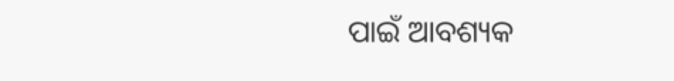ପାଇଁ ଆବଶ୍ୟକ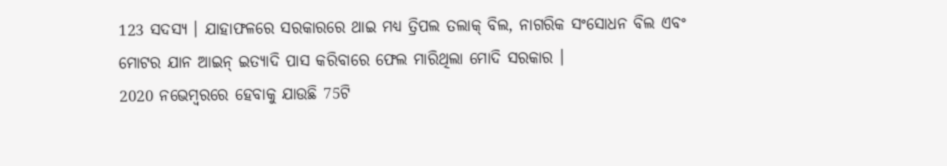123 ସଦସ୍ୟ । ଯାହାଫଳରେ ସରକାରରେ ଥାଇ ମଧ୍ୟ ତ୍ରିପଲ ତଲାକ୍ ବିଲ, ନାଗରିକ ସଂସୋଧନ ବିଲ ଏବଂ ମୋଟର ଯାନ ଆଇନ୍ ଇତ୍ୟାଦି ପାସ କରିବାରେ ଫେଲ ମାରିଥିଲା ମୋଦି ସରକାର ।
2020 ନଭେମ୍ବରରେ ହେବାକୁ ଯାଉଛି 75ଟି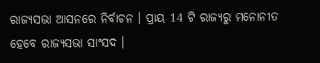ରାଜ୍ୟସଭା ଆସନରେ ନିର୍ବାଚନ । ପ୍ରାୟ 14 ଟି ରାଜ୍ୟରୁ ମନୋନୀତ ହେବେ ରାଜ୍ୟସଭା ସାଂସଦ ।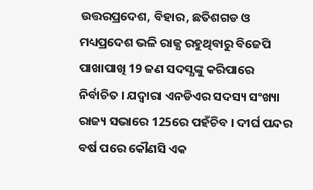ଉତ୍ତରପ୍ରଦେଶ, ବିହାର, ଛତିଶଗଡ ଓ ମଧ୍ୟପ୍ରଦେଶ ଭଳି ରାଜ୍ଯ ରହୁଥିବାରୁ ବିଜେପି ପାଖାପାଖି 19 ଜଣ ସଦସ୍ଯଙ୍କୁ କରିପାରେ ନିର୍ବାଚିତ । ଯଦ୍ବାରା ଏନଡିଏର ସଦସ୍ୟ ସଂଖ୍ୟା ରାଜ୍ୟ ସଭାରେ 125ରେ ପହଁଚିବ । ଦୀର୍ଘ ପନ୍ଦର ବର୍ଷ ପରେ କୌଣସି ଏକ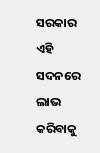ସରକାର ଏହି ସଦନରେ ଲାଭ କରିବାକୁ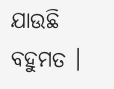ଯାଉଛି ବହୁମତ ।